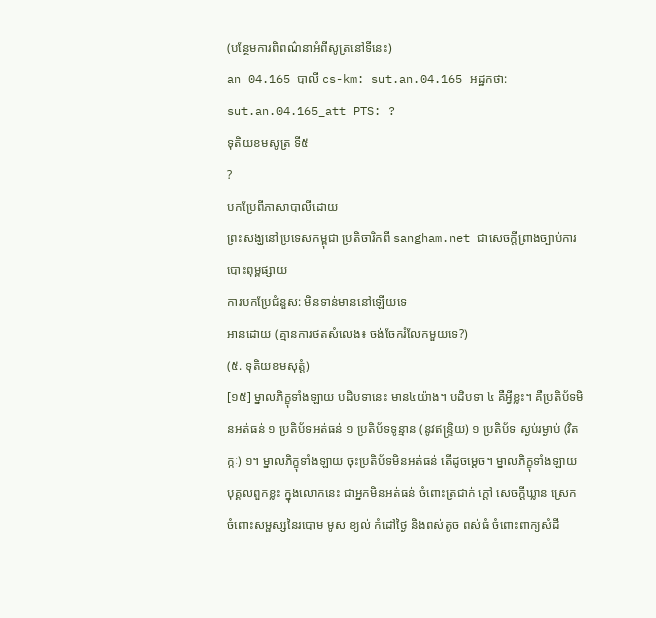(បន្ថែមការពិពណ៌នាអំពីសូត្រនៅទីនេះ)
an 04.165 បាលី cs-km: sut.an.04.165 អដ្ឋកថា: sut.an.04.165_att PTS: ?
ទុតិយខមសូត្រ ទី៥
?
បកប្រែពីភាសាបាលីដោយ
ព្រះសង្ឃនៅប្រទេសកម្ពុជា ប្រតិចារិកពី sangham.net ជាសេចក្តីព្រាងច្បាប់ការបោះពុម្ពផ្សាយ
ការបកប្រែជំនួស: មិនទាន់មាននៅឡើយទេ
អានដោយ (គ្មានការថតសំលេង៖ ចង់ចែករំលែកមួយទេ?)
(៥. ទុតិយខមសុត្តំ)
[១៥] ម្នាលភិក្ខុទាំងឡាយ បដិបទានេះ មាន៤យ៉ាង។ បដិបទា ៤ គឺអ្វីខ្លះ។ គឺប្រតិប័ទមិនអត់ធន់ ១ ប្រតិប័ទអត់ធន់ ១ ប្រតិប័ទទូន្មាន (នូវឥន្រ្ទិយ) ១ ប្រតិប័ទ ស្ងប់រម្ងាប់ (វិតក្កៈ) ១។ ម្នាលភិក្ខុទាំងឡាយ ចុះប្រតិប័ទមិនអត់ធន់ តើដូចម្ដេច។ ម្នាលភិក្ខុទាំងឡាយ បុគ្គលពួកខ្លះ ក្នុងលោកនេះ ជាអ្នកមិនអត់ធន់ ចំពោះត្រជាក់ ក្ដៅ សេចក្ដីឃ្លាន ស្រេក ចំពោះសម្ផស្សនៃរបោម មូស ខ្យល់ កំដៅថ្ងៃ និងពស់តូច ពស់ធំ ចំពោះពាក្យសំដី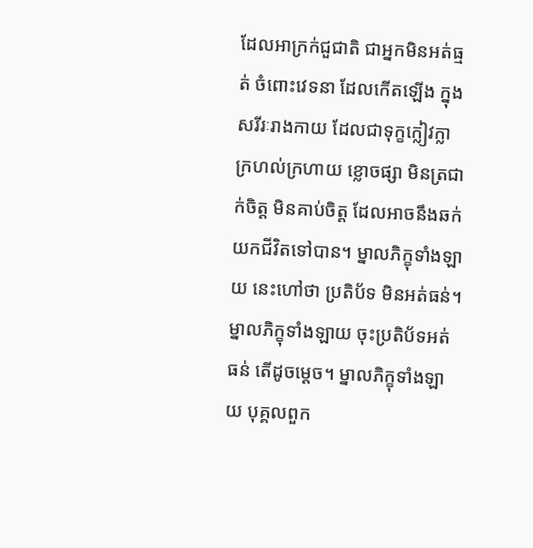ដែលអាក្រក់ជួជាតិ ជាអ្នកមិនអត់ធ្មត់ ចំពោះវេទនា ដែលកើតឡើង ក្នុងសរីរៈរាងកាយ ដែលជាទុក្ខក្លៀវក្លា ក្រហល់ក្រហាយ ខ្លោចផ្សា មិនត្រជាក់ចិត្ត មិនគាប់ចិត្ត ដែលអាចនឹងឆក់យកជីវិតទៅបាន។ ម្នាលភិក្ខុទាំងឡាយ នេះហៅថា ប្រតិប័ទ មិនអត់ធន់។ ម្នាលភិក្ខុទាំងឡាយ ចុះប្រតិប័ទអត់ធន់ តើដូចម្ដេច។ ម្នាលភិក្ខុទាំងឡាយ បុគ្គលពួក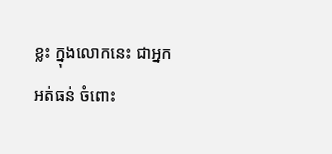ខ្លះ ក្នុងលោកនេះ ជាអ្នកអត់ធន់ ចំពោះ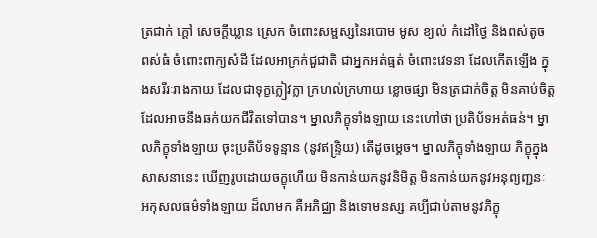ត្រជាក់ ក្ដៅ សេចក្ដីឃ្លាន ស្រេក ចំពោះសម្ផស្សនៃរបោម មូស ខ្យល់ កំដៅថ្ងៃ និងពស់តូច ពស់ធំ ចំពោះពាក្យសំដី ដែលអាក្រក់ជួជាតិ ជាអ្នកអត់ធ្មត់ ចំពោះវេទនា ដែលកើតឡើង ក្នុងសរីរៈរាងកាយ ដែលជាទុក្ខក្លៀវក្លា ក្រហល់ក្រហាយ ខ្លោចផ្សា មិនត្រជាក់ចិត្ត មិនគាប់ចិត្ត ដែលអាចនឹងឆក់យកជីវិតទៅបាន។ ម្នាលភិក្ខុទាំងឡាយ នេះហៅថា ប្រតិប័ទអត់ធន់។ ម្នាលភិក្ខុទាំងឡាយ ចុះប្រតិប័ទទូន្មាន (នូវឥន្រ្ទិយ) តើដូចម្ដេច។ ម្នាលភិក្ខុទាំងឡាយ ភិក្ខុក្នុងសាសនានេះ ឃើញរូបដោយចក្ខុហើយ មិនកាន់យកនូវនិមិត្ត មិនកាន់យកនូវអនុព្យញ្ជនៈ អកុសលធម៌ទាំងឡាយ ដ៏លាមក គឺអភិជ្ឈា និងទោមនស្ស គប្បីជាប់តាមនូវភិក្ខុ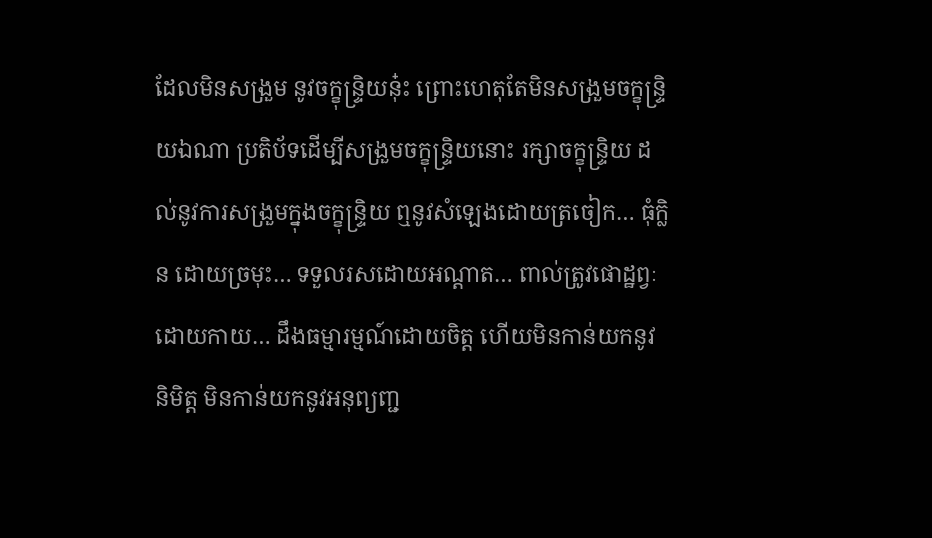ដែលមិនសង្រួម នូវចក្ខុន្រ្ទិយនុ៎ះ ព្រោះហេតុតែមិនសង្រួមចក្ខុន្រ្ទិយឯណា ប្រតិប័ទដើម្បីសង្រួមចក្ខុន្រ្ទិយនោះ រក្សាចក្ខុន្ទ្រិយ ដល់នូវការសង្រួមក្នុងចក្ខុន្រ្ទិយ ឮនូវសំឡេងដោយត្រចៀក… ធុំក្លិន ដោយច្រមុះ… ទទួលរសដោយអណ្ដាត… ពាល់ត្រូវផោដ្ឋព្វៈដោយកាយ… ដឹងធម្មារម្មណ៍ដោយចិត្ត ហើយមិនកាន់យកនូវនិមិត្ត មិនកាន់យកនូវអនុព្យញ្ជ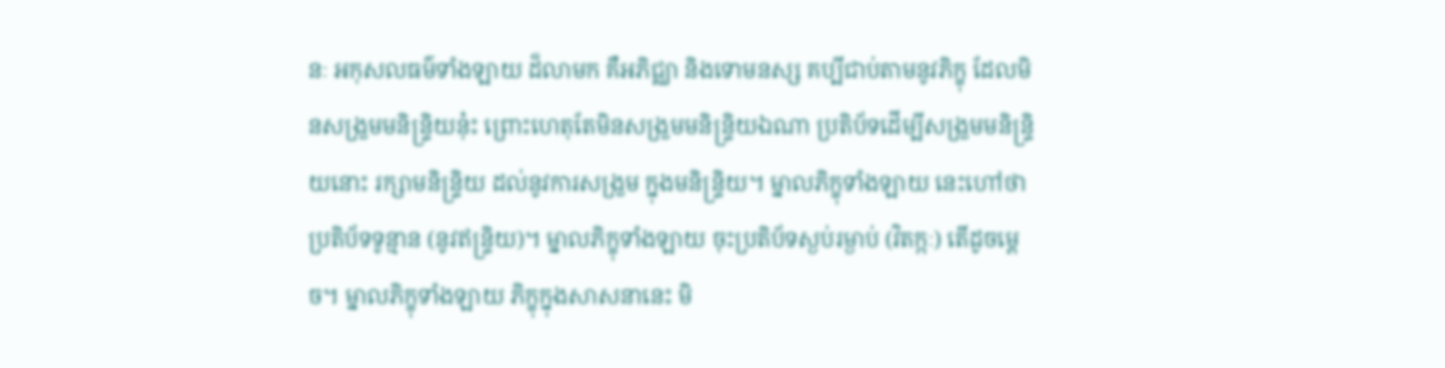នៈ អកុសលធម៌ទាំងឡាយ ដ៏លាមក គឺអភិជ្ឈា និងទោមនស្ស គប្បីជាប់តាមនូវភិក្ខុ ដែលមិនសង្រួមមនិន្រ្ទិយនុ៎ះ ព្រោះហេតុតែមិនសង្រួមមនិន្រ្ទិយឯណា ប្រតិប័ទដើម្បីសង្រួមមនិន្រ្ទិយនោះ រក្សាមនិន្រ្ទិយ ដល់នូវការសង្រួម ក្នុងមនិន្រ្ទិយ។ ម្នាលភិក្ខុទាំងឡាយ នេះហៅថា ប្រតិប័ទទូន្មាន (នូវឥន្រ្ទិយ)។ ម្នាលភិក្ខុទាំងឡាយ ចុះប្រតិប័ទស្ងប់រម្ងាប់ (វិតក្កៈ) តើដូចម្ដេច។ ម្នាលភិក្ខុទាំងឡាយ ភិក្ខុក្នុងសាសនានេះ មិ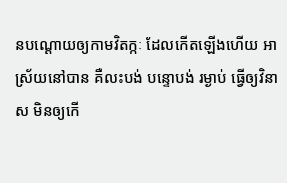នបណ្ដោយឲ្យកាមវិតក្កៈ ដែលកើតឡើងហើយ អាស្រ័យនៅបាន គឺលះបង់ បន្ទោបង់ រម្ងាប់ ធ្វើឲ្យវិនាស មិនឲ្យកើ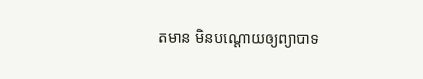តមាន មិនបណ្ដោយឲ្យព្យាបាទ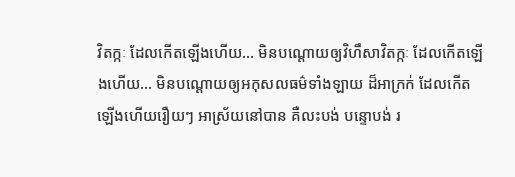វិតក្កៈ ដែលកើតឡើងហើយ… មិនបណ្ដោយឲ្យវិហឹសាវិតក្កៈ ដែលកើតឡើងហើយ… មិនបណ្ដោយឲ្យអកុសលធម៌ទាំងឡាយ ដ៏អាក្រក់ ដែលកើតឡើងហើយរឿយៗ អាស្រ័យនៅបាន គឺលះបង់ បន្ទោបង់ រ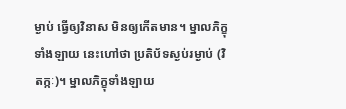ម្ងាប់ ធ្វើឲ្យវិនាស មិនឲ្យកើតមាន។ ម្នាលភិក្ខុទាំងឡាយ នេះហៅថា ប្រតិប័ទស្ងប់រម្ងាប់ (វិតក្កៈ)។ ម្នាលភិក្ខុទាំងឡាយ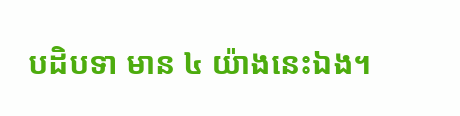បដិបទា មាន ៤ យ៉ាងនេះឯង។